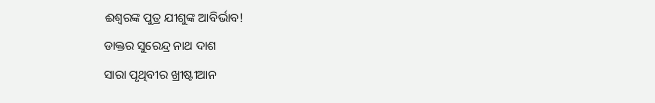ଈଶ୍ୱରଙ୍କ ପୁତ୍ର ଯୀଶୁଙ୍କ ଆବିର୍ଭାବ!
ଡାକ୍ତର ସୁରେନ୍ଦ୍ର ନାଥ ଦାଶ
ସାରା ପୃଥିବୀର ଖ୍ରୀଷ୍ଟୀଆନ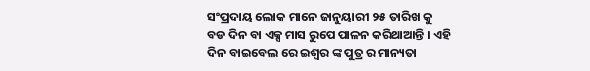ସଂପ୍ରଦାୟ ଲୋକ ମାନେ ଜାନୁୟାରୀ ୨୫ ତାରିଖ କୁ ବଡ ଦିନ ବା ଏକ୍ସ ମାସ ରୁପେ ପାଳନ କରିଥାଆନ୍ତି । ଏହି ଦିନ ବାଇବେଲ ରେ ଇଶ୍ୱର ଙ୍କ ପୁତ୍ର ର ମାନ୍ୟତା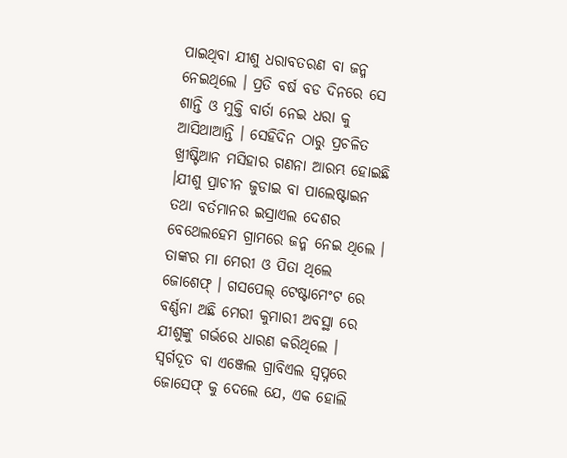ପାଇଥିବା ଯୀଶୁ ଧରାବତରଣ ବା ଜନ୍ମ ନେଇଥିଲେ । ପ୍ରତି ବର୍ଷ ବଡ ଦିନରେ ସେ ଶାନ୍ତି ଓ ମୁକ୍ତି ବାର୍ତା ନେଇ ଧରା କୁ ଆସିଥାଆନ୍ତି । ସେହିଦିନ ଠାରୁ ପ୍ରଚଳିତ ଖ୍ରୀଷ୍ଟିଆନ ମସିହାର ଗଣନା ଆରମ୍ଭ ହୋଇଛି ।ଯୀଶୁ ପ୍ରାଚୀନ ଜୁଡାଇ ବା ପାଲେଷ୍ଟାଇନ ତଥା ବର୍ତମାନର ଇସ୍ରାଏଲ ଦେଶର ବେଥେଲହେମ ଗ୍ରାମରେ ଜନ୍ମ ନେଇ ଥିଲେ । ତାଙ୍କର ମା ମେରୀ ଓ ପିତା ଥିଲେ ଜୋଶେଫ୍ । ଗସପେଲ୍ ଟେଷ୍ଟାମେଂଟ ରେ ବର୍ଣ୍ଣନା ଅଛି ମେରୀ କୁମାରୀ ଅବସ୍ଥା ରେ ଯୀଶୁଙ୍କୁ ଗର୍ଭରେ ଧାରଣ କରିଥିଲେ । ସ୍ୱର୍ଗଦୂତ ବା ଏଞ୍ଜେଲ ଗ୍ରାବିଏଲ ସ୍ୱପ୍ନରେ ଜୋସେଫ୍ କୁ ଦେଲେ ଯେ, ଏକ ହୋଲି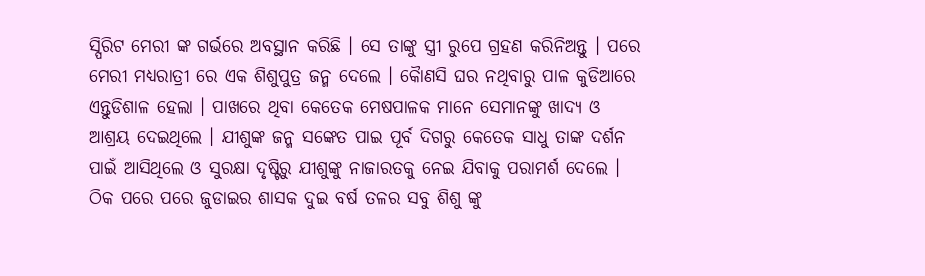ସ୍ପିରିଟ ମେରୀ ଙ୍କ ଗର୍ଭରେ ଅବସ୍ଥାନ କରିଛି । ସେ ତାଙ୍କୁ ସ୍ତ୍ରୀ ରୁପେ ଗ୍ରହଣ କରିନିଅନ୍ତୁ । ପରେ ମେରୀ ମଧ୍ୟରାତ୍ରୀ ରେ ଏକ ଶିଶୁପୁତ୍ର ଜନ୍ମ ଦେଲେ । କୈାଣସି ଘର ନଥିବାରୁ ପାଳ କୁଡିଆରେ ଏନ୍ତୁଡିଶାଳ ହେଲା । ପାଖରେ ଥିବା କେତେକ ମେଷପାଳକ ମାନେ ସେମାନଙ୍କୁ ଖାଦ୍ୟ ଓ ଆଶ୍ରୟ ଦେଇଥିଲେ । ଯୀଶୁଙ୍କ ଜନ୍ମ ସଙ୍କେତ ପାଇ ପୂର୍ବ ଦିଗରୁ କେତେକ ସାଧୁ ତାଙ୍କ ଦର୍ଶନ ପାଇଁ ଆସିଥିଲେ ଓ ସୁରକ୍ଷା ଦୃଷ୍ଟିରୁ ଯୀଶୁଙ୍କୁ ନାଜାରତକୁ ନେଇ ଯିବାକୁ ପରାମର୍ଶ ଦେଲେ । ଠିକ ପରେ ପରେ ଜୁଡାଇର ଶାସକ ଦୁଇ ବର୍ଷ ତଳର ସବୁ ଶିଶୁ ଙ୍କୁ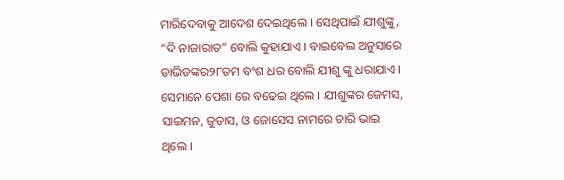ମାରିଦେବାକୁ ଆଦେଶ ଦେଇଥିଲେ । ସେଥିପାଇଁ ଯୀଶୁଙ୍କୁ, “ଦି ନାଜାରାତ” ବୋଲି କୁହାଯାଏ । ବାଇବେଲ ଅନୁସାରେ ଡାଭିଡଙ୍କର୨୮ତମ ବଂଶ ଧର ବୋଲି ଯୀଶୁ ଙ୍କୁ ଧରାଯାଏ । ସେମାନେ ପେଶା ରେ ବଢେଇ ଥିଲେ । ଯୀଶୁଙ୍କର ଜେମସ, ସାଇମନ, ଜୁଡାସ, ଓ ଜୋସେସ ନାମରେ ଚାରି ଭାଇ ଥିଲେ ।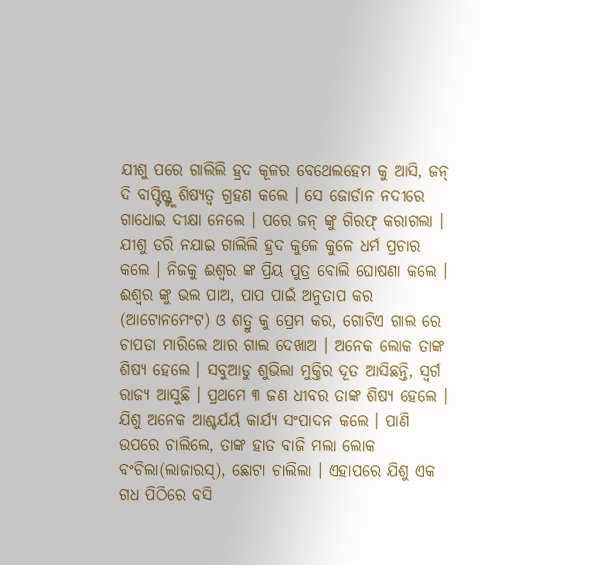ଯୀଶୁ ପରେ ଗାଲିଲି ହ୍ରଦ କୂଳର ବେଥେଲହେମ କୁ ଆସି, ଜନ୍ ଦି ବାପ୍ଟିଷ୍ଟ୍ଙ୍କ ଶିଷ୍ୟତ୍ୱ ଗ୍ରହଣ କଲେ । ସେ ଜୋର୍ଡାନ ନଦୀରେ ଗାଧୋଇ ଦୀକ୍ଷା ନେଲେ । ପରେ ଜନ୍ ଙ୍କୁ ଗିରଫ୍ କରାଗଲା । ଯୀଶୁ ଡରି ନଯାଇ ଗାଲିଲି ହ୍ରଦ କୁଳେ କୁଳେ ଧର୍ମ ପ୍ରଚାର କଲେ । ନିଜକୁ ଈଶ୍ୱର ଙ୍କ ପ୍ରିୟ ପୁତ୍ର ବୋଲି ଘୋଷଣା କଲେ । ଈଶ୍ୱର ଙ୍କୁ ଭଲ ପାଅ, ପାପ ପାଇଁ ଅନୁତାପ କର (ଆଟୋନମେଂଟ) ଓ ଶତ୍ରୁ କୁ ପ୍ରେମ କର, ଗୋଟିଏ ଗାଲ ରେ ଚାପଡା ମାରିଲେ ଆର ଗାଲ ଦେଖାଅ । ଅନେକ ଲୋକ ତାଙ୍କ ଶିଷ୍ୟ ହେଲେ । ସବୁଆଡୁ ଶୁଭିଲା ମୁକ୍ତିର ଦୂତ ଆସିଛନ୍ତି, ସ୍ୱର୍ଗ ରାଜ୍ୟ ଆସୁଛି । ପ୍ରଥମେ ୩ ଜଣ ଧୀବର ତାଙ୍କ ଶିଷ୍ୟ ହେଲେ । ଯିଶୁ ଅନେକ ଆଶ୍ଚର୍ଯର୍ୟ କାର୍ଯ୍ୟ ସଂପାଦନ କଲେ । ପାଣି ଉପରେ ଚାଲିଲେ, ତାଙ୍କ ହାତ ବାଜି ମଲା ଲୋକ ବଂଚିଲା(ଲାଜାରସ୍), ଛୋଟା ଚାଲିଲା । ଏହାପରେ ଯିଶୁ ଏକ ଗଧ ପିଠିରେ ବସି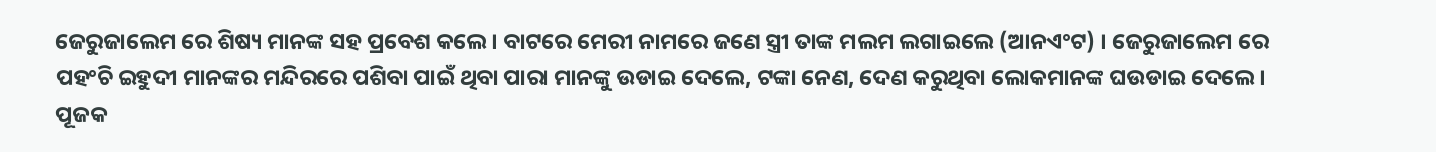ଜେରୁଜାଲେମ ରେ ଶିଷ୍ୟ ମାନଙ୍କ ସହ ପ୍ରବେଶ କଲେ । ବାଟରେ ମେରୀ ନାମରେ ଜଣେ ସ୍ତ୍ରୀ ତାଙ୍କ ମଲମ ଲଗାଇଲେ (ଆନଏଂଟ) । ଜେରୁଜାଲେମ ରେ ପହଂଚି ଇହୁଦୀ ମାନଙ୍କର ମନ୍ଦିରରେ ପଶିବା ପାଇଁ ଥିବା ପାରା ମାନଙ୍କୁ ଉଡାଇ ଦେଲେ, ଟଙ୍କା ନେଣ, ଦେଣ କରୁଥିବା ଲୋକମାନଙ୍କ ଘଉଡାଇ ଦେଲେ । ପୂଜକ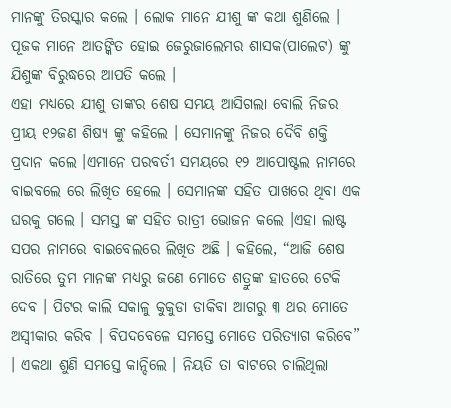ମାନଙ୍କୁ ତିରସ୍କାର କଲେ । ଲୋକ ମାନେ ଯୀଶୁ ଙ୍କ କଥା ଶୁଣିଲେ । ପୂଜକ ମାନେ ଆତଙ୍କିତ ହୋଇ ଜେରୁଜାଲେମର ଶାସକ(ପାଲେଟ) ଙ୍କୁ ଯିଶୁଙ୍କ ବିରୁଦ୍ଧରେ ଆପତି କଲେ ।
ଏହା ମଧ୍ୟରେ ଯୀଶୁ ତାଙ୍କର ଶେଷ ସମୟ ଆସିଗଲା ବୋଲି ନିଜର ପ୍ରୀୟ ୧୨ଜଣ ଶିଷ୍ୟ ଙ୍କୁ କହିଲେ । ସେମାନଙ୍କୁ ନିଜର ଦୈବି ଶକ୍ତି ପ୍ରଦାନ କଲେ ।ଏମାନେ ପରବର୍ତୀ ସମୟରେ ୧୨ ଆପୋଷ୍ଟଲ ନାମରେ ବାଇବଲେ ରେ ଲିଖିତ ହେଲେ । ସେମାନଙ୍କ ସହିତ ପାଖରେ ଥିବା ଏକ ଘରକୁ ଗଲେ । ସମସ୍ତ ଙ୍କ ସହିତ ରାତ୍ରୀ ଭୋଜନ କଲେ ।ଏହା ଲାଷ୍ଟ ସପର ନାମରେ ବାଇବେଲରେ ଲିଖିତ ଅଛି । କହିଲେ, “ଆଜି ଶେଷ ରାତିରେ ତୁମ ମାନଙ୍କ ମଧ୍ୟରୁ ଜଣେ ମୋତେ ଶତ୍ରୁଙ୍କ ହାତରେ ଟେକି ଦେବ । ପିଟର କାଲି ସକାଳୁ କୁକୁଡା ଡାକିବା ଆଗରୁ ୩ ଥର ମୋତେ ଅସ୍ୱୀକାର କରିବ । ବିପଦବେଳେ ସମସ୍ତେ ମୋତେ ପରିତ୍ୟାଗ କରିବେ” । ଏକଥା ଶୁଣି ସମସ୍ତେ କାନ୍ଦିଲେ । ନିୟତି ତା ବାଟରେ ଚାଲିଥିଲା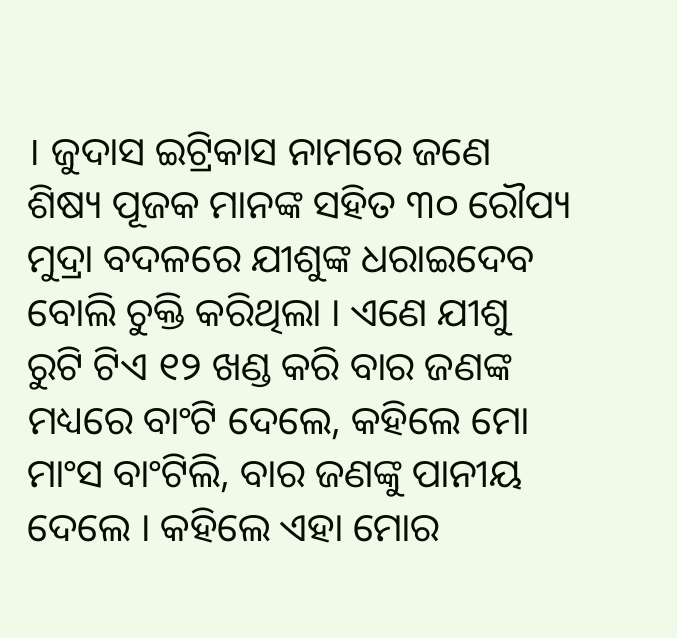। ଜୁଦାସ ଇଟ୍ରିକାସ ନାମରେ ଜଣେ ଶିଷ୍ୟ ପୂଜକ ମାନଙ୍କ ସହିତ ୩୦ ରୌପ୍ୟ ମୁଦ୍ରା ବଦଳରେ ଯୀଶୁଙ୍କ ଧରାଇଦେବ ବୋଲି ଚୁକ୍ତି କରିଥିଲା । ଏଣେ ଯୀଶୁ ରୁଟି ଟିଏ ୧୨ ଖଣ୍ଡ କରି ବାର ଜଣଙ୍କ ମଧ୍ୟରେ ବାଂଟି ଦେଲେ, କହିଲେ ମୋ ମାଂସ ବାଂଟିଲି, ବାର ଜଣଙ୍କୁ ପାନୀୟ ଦେଲେ । କହିଲେ ଏହା ମୋର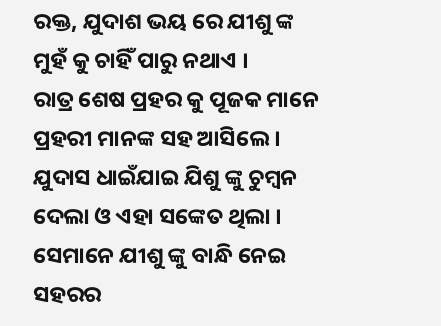ରକ୍ତ, ଯୁଦାଶ ଭୟ ରେ ଯୀଶୁ ଙ୍କ ମୁହଁ କୁ ଚାହିଁ ପାରୁ ନଥାଏ ।
ରାତ୍ର ଶେଷ ପ୍ରହର କୁ ପୂଜକ ମାନେ ପ୍ରହରୀ ମାନଙ୍କ ସହ ଆସିଲେ । ଯୁଦାସ ଧାଇଁଯାଇ ଯିଶୁ ଙ୍କୁ ଚୁମ୍ବନ ଦେଲା ଓ ଏହା ସଙ୍କେତ ଥିଲା । ସେମାନେ ଯୀଶୁ ଙ୍କୁ ବାନ୍ଧି ନେଇ ସହରର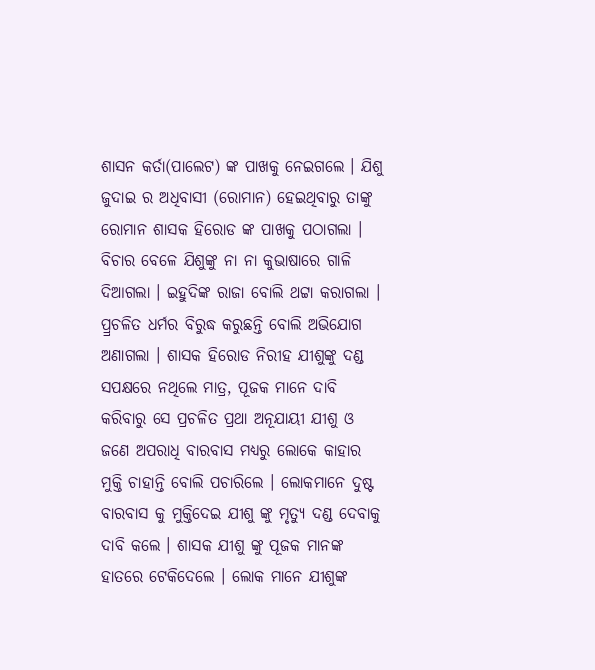ଶାସନ କର୍ତା(ପାଲେଟ) ଙ୍କ ପାଖକୁ ନେଇଗଲେ । ଯିଶୁ ଜୁଦାଇ ର ଅଧିବାସୀ (ରୋମାନ) ହେଇଥିବାରୁ ତାଙ୍କୁ ରୋମାନ ଶାସକ ହିରୋଡ ଙ୍କ ପାଖକୁ ପଠାଗଲା । ବିଚାର ବେଳେ ଯିଶୁଙ୍କୁ ନା ନା କୁଭାଷାରେ ଗାଳି ଦିଆଗଲା । ଇହୁଦିଙ୍କ ରାଜା ବୋଲି ଥଟ୍ଟା କରାଗଲା । ପ୍ର୍ରଚଳିତ ଧର୍ମର ବିରୁଦ୍ଧ କରୁଛନ୍ତି ବୋଲି ଅଭିଯୋଗ ଅଣାଗଲା । ଶାସକ ହିରୋଡ ନିରୀହ ଯୀଶୁଙ୍କୁ ଦଣ୍ଡ ସପକ୍ଷରେ ନଥିଲେ ମାତ୍ର, ପୂଜକ ମାନେ ଦାବି କରିବାରୁ ସେ ପ୍ରଚଳିତ ପ୍ରଥା ଅନୂଯାୟୀ ଯୀଶୁ ଓ ଜଣେ ଅପରାଧି ବାରବାସ ମଧ୍ୟରୁ ଲୋକେ କାହାର ମୁକ୍ତି ଚାହାନ୍ତି ବୋଲି ପଚାରିଲେ । ଲୋକମାନେ ଦୁଷ୍ଟ ବାରବାସ କୁ ମୁକ୍ତିଦେଇ ଯୀଶୁ ଙ୍କୁ ମୃତ୍ୟୁ ଦଣ୍ଡ ଦେବାକୁ ଦାବି କଲେ । ଶାସକ ଯୀଶୁ ଙ୍କୁ ପୂଜକ ମାନଙ୍କ ହାତରେ ଟେକିଦେଲେ । ଲୋକ ମାନେ ଯୀଶୁଙ୍କ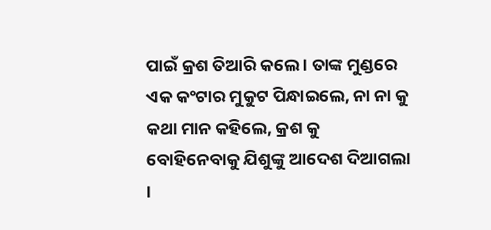ପାଇଁ କ୍ରଶ ତିଆରି କଲେ । ତାଙ୍କ ମୁଣ୍ଡରେ ଏକ କଂଟାର ମୁକୁଟ ପିନ୍ଧାଇଲେ, ନା ନା କୁ କଥା ମାନ କହିଲେ, କ୍ରଶ କୁ ବୋହିନେବାକୁ ଯିଶୁଙ୍କୁ ଆଦେଶ ଦିଆଗଲା ।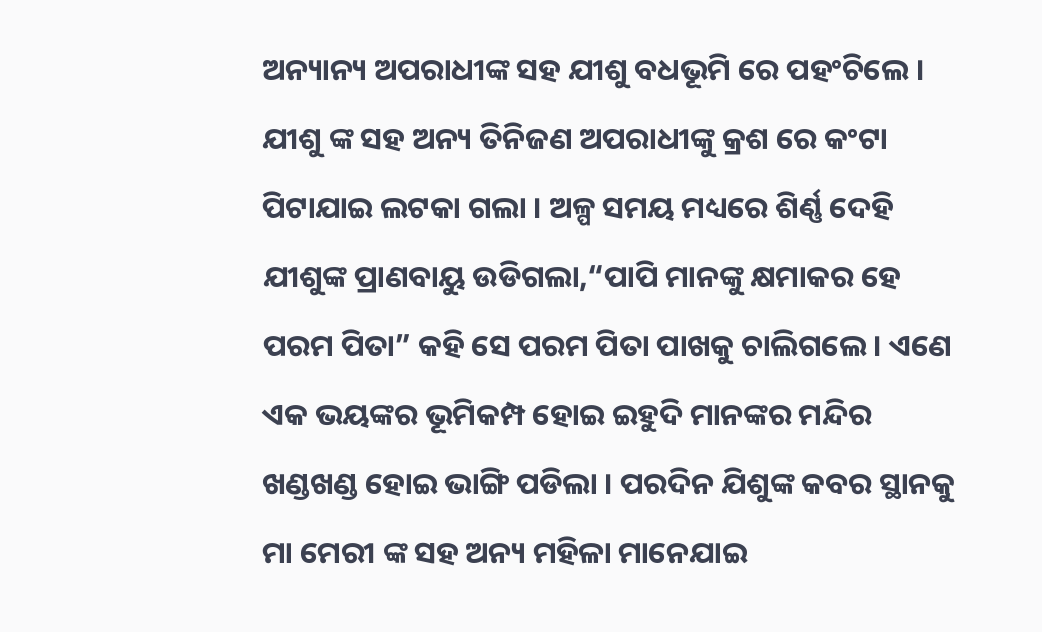ଅନ୍ୟାନ୍ୟ ଅପରାଧୀଙ୍କ ସହ ଯୀଶୁ ବଧଭୂମି ରେ ପହଂଚିଲେ । ଯୀଶୁ ଙ୍କ ସହ ଅନ୍ୟ ତିନିଜଣ ଅପରାଧୀଙ୍କୁ କ୍ରଶ ରେ କଂଟା ପିଟାଯାଇ ଲଟକା ଗଲା । ଅଳ୍ପ ସମୟ ମଧ୍ୟରେ ଶିର୍ଣ୍ଣ ଦେହି ଯୀଶୁଙ୍କ ପ୍ରାଣବାୟୁ ଉଡିଗଲା,“ପାପି ମାନଙ୍କୁ କ୍ଷମାକର ହେ ପରମ ପିତା” କହି ସେ ପରମ ପିତା ପାଖକୁ ଚାଲିଗଲେ । ଏଣେ ଏକ ଭୟଙ୍କର ଭୂମିକମ୍ପ ହୋଇ ଇହୁଦି ମାନଙ୍କର ମନ୍ଦିର ଖଣ୍ଡଖଣ୍ଡ ହୋଇ ଭାଙ୍ଗି ପଡିଲା । ପରଦିନ ଯିଶୁଙ୍କ କବର ସ୍ଥାନକୁ ମା ମେରୀ ଙ୍କ ସହ ଅନ୍ୟ ମହିଳା ମାନେଯାଇ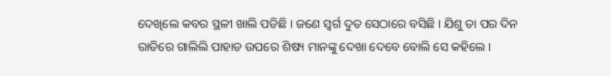ଦେଖିଲେ କବର ସ୍ଥଳୀ ଖାଲି ପଡିଛି । ଜଣେ ସ୍ୱର୍ଗ ଦୁତ ସେଠାରେ ବସିଛି । ଯିଶୁ ତା ପର ଦିନ ରାତିରେ ଗାଲିଲି ପାହାଡ ଉପରେ ଶିଷ୍ୟ ମାନଙ୍କୁ ଦେଖା ଦେବେ ବୋଲି ସେ କହିଲେ ।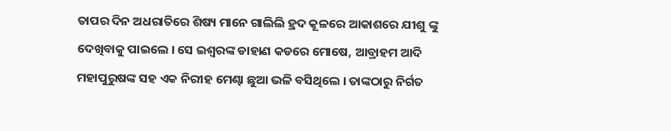ତାପର ଦିନ ଅଧରାତିରେ ଶିଷ୍ୟ ମାନେ ଗାଲିଲି ହ୍ରଦ କୂଳରେ ଆକାଶରେ ଯୀଶୁ ଙ୍କୁ ଦେଖିବାକୁ ପାଇଲେ । ସେ ଇଶ୍ୱରଙ୍କ ଡାହାଣ କଡରେ ମୋଷେ, ଆବ୍ରାହମ ଆଦି ମହାପୁରୁଷଙ୍କ ସହ ଏକ ନିରୀହ ମେଣ୍ଢା ଛୁଆ ଭଳି ବସିଥିଲେ । ତାଙ୍କଠାରୁ ନିର୍ଗତ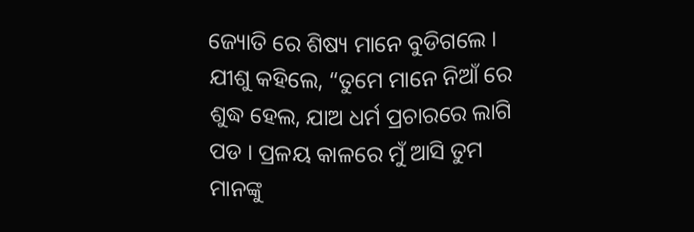ଜ୍ୟୋତି ରେ ଶିଷ୍ୟ ମାନେ ବୁଡିଗଲେ । ଯୀଶୁ କହିଲେ, “ତୁମେ ମାନେ ନିଆଁ ରେ ଶୁଦ୍ଧ ହେଲ, ଯାଅ ଧର୍ମ ପ୍ରଚାରରେ ଲାଗି ପଡ । ପ୍ରଳୟ କାଳରେ ମୁଁ ଆସି ତୁମ ମାନଙ୍କୁ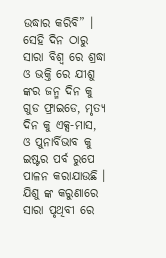ଉଦ୍ଧାର କରିବି” । ସେହି ଦିନ ଠାରୁ ସାରା ବିଶ୍ୱ ରେ ଶ୍ରଦ୍ଧା ଓ ଭକ୍ତି ରେ ଯୀଶୁ ଙ୍କର ଜନ୍ମ ଦିନ କୁ ଗୁଡ ଫ୍ରାଇଡେ, ମୃତ୍ୟ ଦିନ କୁ ଏକ୍ସ-ମାସ, ଓ ପୁନାର୍ବିଭାବ କୁ ଇଷ୍ଟର ପର୍ବ ରୁପେ ପାଳନ କରାଯାଉଛି । ଯିଶୁ ଙ୍କ କରୁଣାରେ ସାରା ପୃଥିବୀ ରେ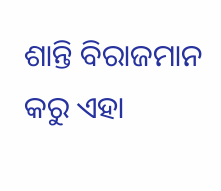ଶାନ୍ତି ବିରାଜମାନ କରୁ ଏହା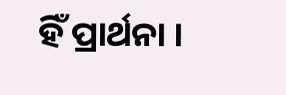ହିଁ ପ୍ରାର୍ଥନା ।